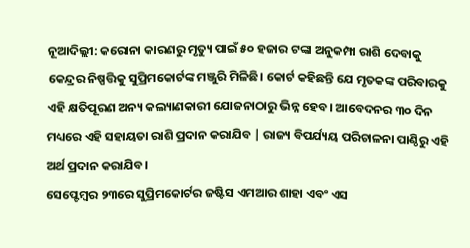ନୂଆଦିଲ୍ଲୀ: କରୋନା କାରଣରୁ ମୃତ୍ୟୁ ପାଇଁ ୫୦ ହଜାର ଟଙ୍କା ଅନୁକମ୍ପା ରାଶି ଦେବାକୁ କେନ୍ଦ୍ରର ନିଷ୍ପତ୍ତିକୁ ସୁପ୍ରିମକୋର୍ଟଙ୍କ ମଞ୍ଜୁରି ମିଳିଛି। କୋର୍ଟ କହିଛନ୍ତି ଯେ ମୃତକଙ୍କ ପରିବାରକୁ ଏହି କ୍ଷତିପୂରଣ ଅନ୍ୟ କଲ୍ୟାଣକାରୀ ଯୋଜନାଠାରୁ ଭିନ୍ନ ହେବ। ଆବେଦନର ୩୦ ଦିନ ମଧ୍ୟରେ ଏହି ସହାୟତା ରାଶି ପ୍ରଦାନ କରାଯିବ | ରାଜ୍ୟ ବିପର୍ଯ୍ୟୟ ପରିଚାଳନା ପାଣ୍ଠିରୁ ଏହି ଅର୍ଥ ପ୍ରଦାନ କରାଯିବ।
ସେପ୍ଟେମ୍ବର ୨୩ରେ ସୁପ୍ରିମକୋର୍ଟର ଜଷ୍ଟିସ ଏମଆର ଶାହା ଏବଂ ଏସ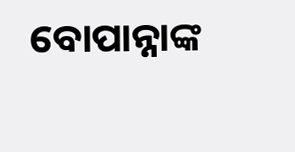ବୋପାନ୍ନାଙ୍କ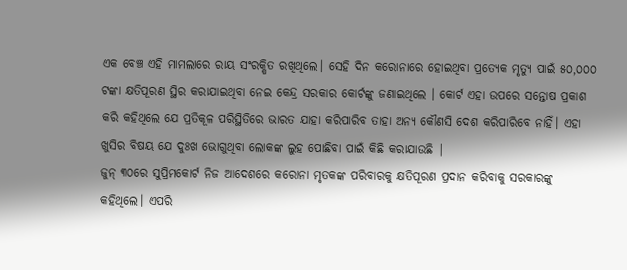ଏକ ବେଞ୍ଚ ଏହି ମାମଲାରେ ରାୟ ସଂରକ୍ଷିତ ରଖିଥିଲେ। ସେହି ଦିନ କରୋନାରେ ହୋଇଥିବା ପ୍ରତ୍ୟେକ ମୃତ୍ୟୁ ପାଇଁ ୫୦,୦୦୦ ଟଙ୍କା କ୍ଷତିପୂରଣ ସ୍ଥିର କରାଯାଇଥିବା ନେଇ କେନ୍ଦ୍ର ସରକାର କୋର୍ଟଙ୍କୁ ଜଣାଇଥିଲେ । କୋର୍ଟ ଏହା ଉପରେ ସନ୍ତୋଷ ପ୍ରକାଶ କରି କହିଥିଲେ ଯେ ପ୍ରତିକୂଳ ପରିସ୍ଥିତିରେ ଭାରତ ଯାହା କରିପାରିବ ତାହା ଅନ୍ୟ କୌଣସି ଦେଶ କରିପାରିବେ ନାହିଁ। ଏହା ଖୁସିର ବିଷୟ ଯେ ଦୁଃଖ ଭୋଗୁଥିବା ଲୋକଙ୍କ ଲୁହ ପୋଛିବା ପାଇଁ କିଛି କରାଯାଉଛି |
ଜୁନ୍ ୩୦ରେ ସୁପ୍ରିମକୋର୍ଟ ନିଜ ଆଦେଶରେ କରୋନା ମୃତକଙ୍କ ପରିବାରକୁ କ୍ଷତିପୂରଣ ପ୍ରଦାନ କରିବାକୁ ସରକାରଙ୍କୁ କହିଥିଲେ। ଏପରି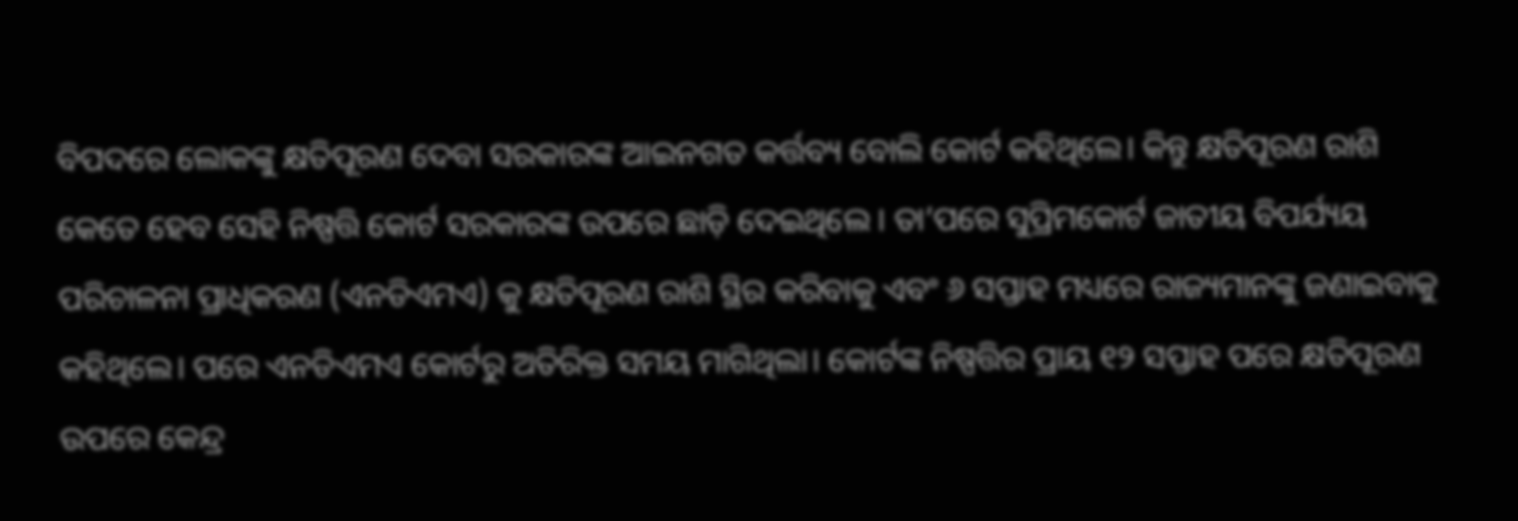ବିପଦରେ ଲୋକଙ୍କୁ କ୍ଷତିପୂରଣ ଦେବା ସରକାରଙ୍କ ଆଇନଗତ କର୍ତ୍ତବ୍ୟ ବୋଲି କୋର୍ଟ କହିଥିଲେ। କିନ୍ତୁ କ୍ଷତିପୂରଣ ରାଶି କେତେ ହେବ ସେହି ନିଷ୍ପତ୍ତି କୋର୍ଟ ସରକାରଙ୍କ ଉପରେ ଛାଡ଼ି ଦେଇଥିଲେ । ତା’ପରେ ସୁପ୍ରିମକୋର୍ଟ ଜାତୀୟ ବିପର୍ଯ୍ୟୟ ପରିଚାଳନା ପ୍ରାଧିକରଣ (ଏନଡିଏମଏ) କୁ କ୍ଷତିପୂରଣ ରାଶି ସ୍ଥିର କରିବାକୁ ଏବଂ ୬ ସପ୍ତାହ ମଧ୍ୟରେ ରାଜ୍ୟମାନଙ୍କୁ ଜଣାଇବାକୁ କହିଥିଲେ। ପରେ ଏନଡିଏମଏ କୋର୍ଟରୁ ଅତିରିକ୍ତ ସମୟ ମାଗିଥିଲା। କୋର୍ଟଙ୍କ ନିଷ୍ପତ୍ତିର ପ୍ରାୟ ୧୨ ସପ୍ତାହ ପରେ କ୍ଷତିପୂରଣ ଉପରେ କେନ୍ଦ୍ର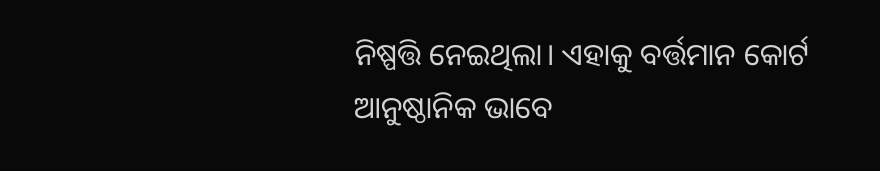ନିଷ୍ପତ୍ତି ନେଇଥିଲା। ଏହାକୁ ବର୍ତ୍ତମାନ କୋର୍ଟ ଆନୁଷ୍ଠାନିକ ଭାବେ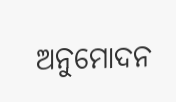ଅନୁମୋଦନ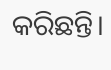କରିଛନ୍ତି।